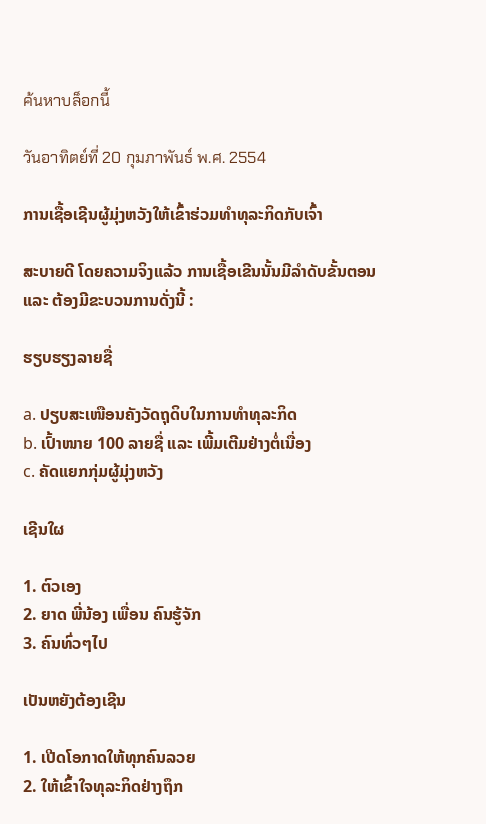ค้นหาบล็อกนี้

วันอาทิตย์ที่ 20 กุมภาพันธ์ พ.ศ. 2554

ການເຊື້ອເຊີນຜູ້ມຸ່ງຫວັງໃຫ້ເຂົ້າຮ່ວມທຳທຸລະກິດກັບເຈົ້າ

ສະບາຍດີ ໂດຍຄວາມຈິງແລ້ວ ການເຊື້ອເຂີນນັ້ນມີລຳດັບຂັ້ນຕອນ ແລະ ຕ້ອງມີຂະບວນການດັ່ງນີ້ :

ຮຽບຮຽງລາຍຊື່

a. ປຽບສະເໜືອນຄັງວັດຖຸດິບໃນການທຳທຸລະກິດ
b. ເປົ້າໜາຍ 100 ລາຍຊື່ ແລະ ເພີ້ມເຕີມຢ່າງຕໍ່ເນື່ອງ
c. ຄັດແຍກກຸ່ມຜູ້ມຸ່ງຫວັງ

ເຊີນໃຜ

1. ຕົວເອງ
2. ຍາດ ພີ່ນ້ອງ ເພື່ອນ ຄົນຮູ້ຈັກ
3. ຄົນທົ່ວໆໄປ

ເປັນຫຍັງຕ້ອງເຊີນ

1. ເປີດໂອກາດໃຫ້ທຸກຄົນລວຍ
2. ໃຫ້ເຂົ້າໃຈທຸລະກິດຢ່າງຖຶກ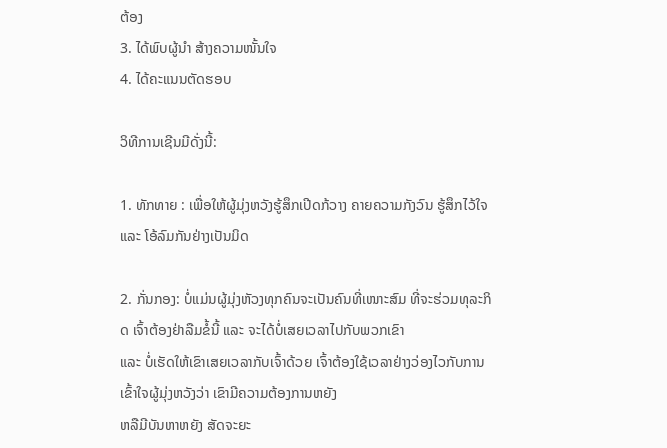ຕ້ອງ
3. ໄດ້ພົບຜູ້ນຳ ສ້າງຄວາມໜັ້ນໃຈ
4. ໄດ້ຄະແນນຕັດຮອບ

ວິທີການເຊີນມີດັ່ງນີ້:

1. ທັກທາຍ : ເພື່ອໃຫ້ຜູ້ມຸ່ງຫວັງຮູ້ສຶກເປີດກ້ວາງ ຄາຍຄວາມກັງວົນ ຮູ້ສຶກໄວ້ໃຈ ແລະ ໂອ້ລົມກັນຢ່າງເປັນມິດ

2. ກັ່ນກອງ: ບໍ່ແມ່ນຜູ້ມຸ່ງຫັວງທຸກຄົນຈະເປັນຄົນທີ່ເໜາະສົມ ທີ່ຈະຮ່ວມທຸລະກິດ ເຈົ້າຕ້ອງຢ່າລືມຂໍ້ນີ້ ແລະ ຈະໄດ້ບໍ່ເສຍເວລາໄປກັບພວກເຂົາ
ແລະ ບໍ່ເຮັດໃຫ້ເຂົາເສຍເວລາກັບເຈົ້າດ້ວຍ ເຈົ້າຕ້ອງໃຊ້ເວລາຢ່າງວ່ອງໄວກັບການເຂົ້າໃຈຜູ້ມຸ່ງຫວັງວ່າ ເຂົາມີຄວາມຕ້ອງການຫຍັງ
ຫລືມີບັນຫາຫຍັງ ສັດຈະຍະ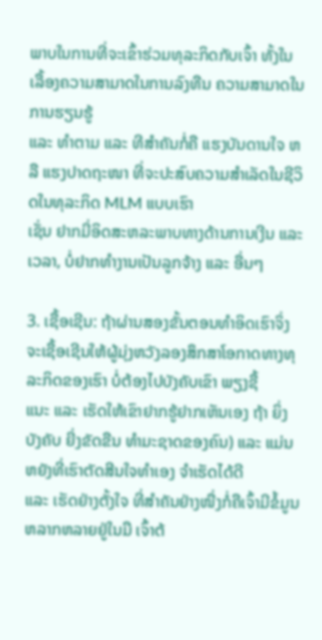ພາບໃນການທີ່ຈະເຂົ້າຮ່ວມທຸລະກິດກັບເຈົ້າ ທັ້ງໃນເລື້ອງຄວາມສາມາດໃນການລົງທືນ ຄວາມສາມາດໃນການຮຽນຮູ້
ແລະ ທຳຕາມ ແລະ ທີສຳຄັນກໍ່ຄື ແຮງບັນດານໃຈ ຫລື ແຮງປາດຖະໜາ ທີ່ຈະປະສົບຄວາມສຳເລັດໃນຊີວິດໃນທຸລະກິດ MLM ແບບເຮົາ
ເຊັ່ນ ຢາກມີ່ອິດສະຫລະພາບທາງດ້ານການເງີນ ແລະ ເວລາ, ບໍ່ຢາກທຳງານເປັນລູກຈ້າງ ແລະ ອື່ນໆ

3. ເຊື້ອເຊີນ: ຖ້າຜ່ານສອງຂັ້ນຕອນທຳອິດເຮົາຈິ່ງຈະເຊື້ອເຊີນໃຫ້ຜູ້ມຸ່ງຫວັງລອງສຶກສາໂອກາດທາງທຸລະກິດຂອງເຮົາ ບໍ່ຕ້ອງໄປບັງຄັບເຂົາ ພຽງຊື້
ແນະ ແລະ ເຮັດໃຫ້ເຂົາຢາກຮູ້ຢາກເຫັນເອງ ຖ້າ ຍິ່ງບັງຄັບ ຍີ່ງຂັດຂືນ ທຳມະຊາດຂອງຄົນ) ແລະ ແມ່ນຫຍັງທີ່ເຮົາຕັດສີນໃຈທຳເອງ ຈຳເຮັດໄດ້ດີ
ແລະ ເຮັດຢ່າງຕັ້ງໃຈ ທີ່ສຳຄັນຢ່າງໜື່ງກໍ່ຄືເຈົ້າມີຂໍ້ມູນຫລາກຫລາຍຢູ່ໃນມື ເຈົ້າຕ້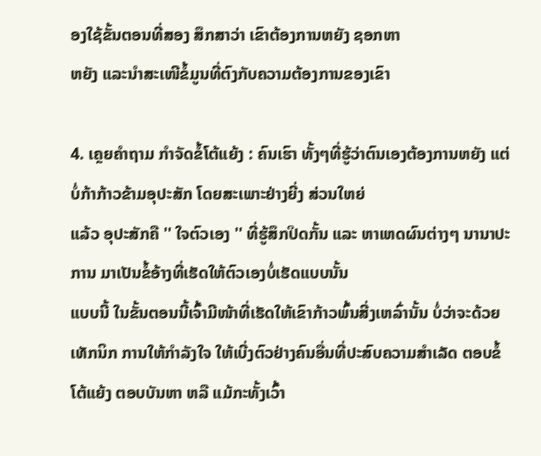ອງໃຊ້ຂັ້ນຕອນທີ່ສອງ ສຶກສາວ່າ ເຂົາຕ້ອງການຫຍັງ ຊອກຫາ
ຫຍັງ ແລະນຳສະເໜີຂໍ້ມູນທີ່ຕົງກັບຄວາມຕ້ອງການຂອງເຂົາ

4. ເຄຼຍຄຳຖາມ ກຳຈັດຂໍ້ໂຕ້ແຍ້ງ : ຄົນເຮົາ ທັ້ງໆທີ່ຮູ້ວ່າຕົນເອງຕ້ອງການຫຍັງ ແຕ່ບໍ່ກ້າກ້າວຂ້າມອຸປະສັກ ໂດຍສະເພາະຢ່າງຍີ່ງ ສ່ວນໃຫຍ່
ແລ້ວ ອຸປະສັກຄື '' ໃຈຕົວເອງ '' ທີ່ຮູ້ສຶກປິດກັ້ນ ແລະ ຫາເຫດຜົນຕ່າງໆ ນານາປະການ ມາເປັນຂໍ້ອ້າງທີ່ເຮັດໃຫ້ຕົວເອງບໍ່ເຮັດແບບນັ້ນ
ແບບນີ້ ໃນຂັ້ນຕອນນີ້ເຈົ້າມີໜ້າທີ່ເຮັດໃຫ້ເຂົາກ້າວພົ້ນສີ່ງເຫລົ່ານັ້ນ ບໍ່ວ່າຈະດ້ວຍເທັກນິກ ການໃຫ້ກຳລັງໃຈ ໃຫ້ເບີ່ງຕົວຢ່າງຄົນອື່ນທີ່ປະສົບຄວາມສຳເລັດ ຕອບຂໍ້ໂຕ້ແຍ້ງ ຕອບບັນຫາ ຫລື ແມ້ກະທັ້ງເວົ້າ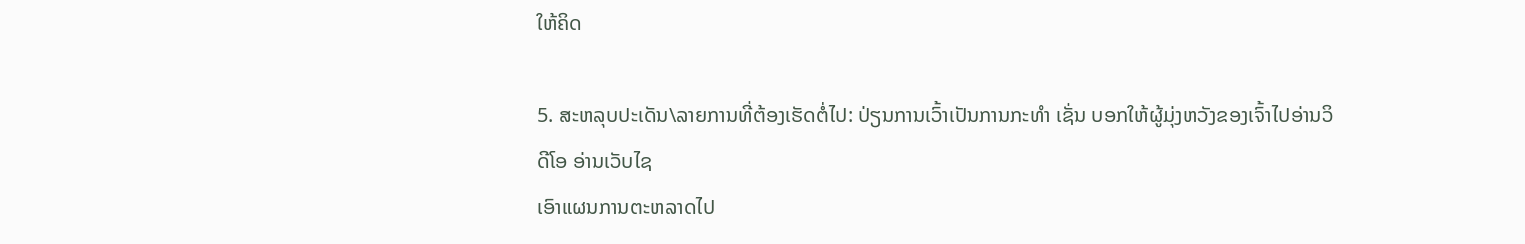ໃຫ້ຄິດ

5. ສະຫລຸບປະເດັນ\ລາຍການທີ່ຕ້ອງເຮັດຕໍ່ໄປ: ປ່ຽນການເວົ້າເປັນການກະທຳ ເຊັ່ນ ບອກໃຫ້ຜູ້ມຸ່ງຫວັງຂອງເຈົ້າໄປອ່ານວິດີໂອ ອ່ານເວັບໄຊ
ເອົາແຜນການຕະຫລາດໄປ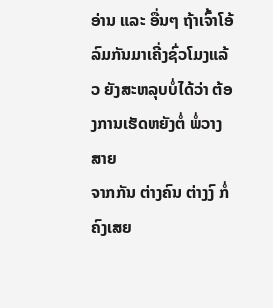ອ່ານ ແລະ ອື່ນໆ ຖ້າເຈົ້າໂອ້ລົມກັນມາເຄີ່ງຊົ່ວໂມງແລ້ວ ຍັງສະຫລຸບບໍ່ໄດ້ວ່າ ຕ້ອງການເຮັດຫຍັງຕໍ່ ພ່ໍວາງສາຍ
ຈາກກັນ ຕ່າງຄົນ ຕ່າງງົ ກໍ່ຄົງເສຍ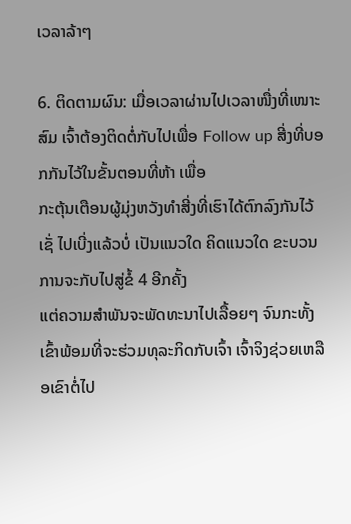ເວລາລ້າໆ

6. ຕິດຕາມຜົນ: ເມື່ອເວລາຜ່ານໄປເວລາໜື່ງທີ່ເໜາະສົມ ເຈົ້າຕ້ອງຕິດຕໍ່ກັບໄປເພື່ອ Follow up ສີ່ງທີ່ບອກກັນໄວ້ໃນຂັ້ນຕອນທີ່ຫ້າ ເພື່ອ
ກະຕຸ້ນເຕືອນຜູ້ມຸ່ງຫວັງທຳສີ່ງທີ່ເຮົາໄດ້ຕົກລົງກັນໄວ້ ເຊັ່ ໄປເບີ່ງແລ້ວບໍ່ ເປັນແນວໃດ ຄິດແນວໃດ ຂະບວນການຈະກັບໄປສູ່ຂໍ້ 4 ອີກຄັ້ງ
ແຕ່ຄວາມສຳພັນຈະພັດທະນາໄປເລື້ອຍໆ ຈົນກະທັ້ງເຂົ້າພ້ອມທີ່ຈະຮ່ວມທຸລະກິດກັບເຈົ້າ ເຈົ້າຈິງຊ່ວຍເຫລືອເຂົາຕໍ່ໄປ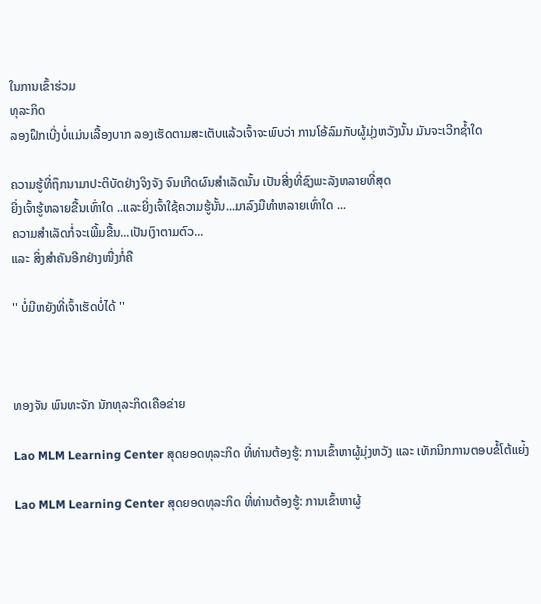ໃນການເຂົ້າຮ່ວມ
ທຸລະກິດ
ລອງຝຶກເບີ່ງບໍ່ແມ່ນເລື້ອງບາກ ລອງເຮັດຕາມສະເຕັບແລ້ວເຈົ້າຈະພົບວ່າ ການໂອ້ລົມກັບຜູ້ມຸ່ງຫວັງນັ້ນ ມັນຈະເວີກຊໍ້າໃດ

ຄວາມຮູ້ທີ່ຖຶກນາມາປະຕິບັດຢ່າງຈິງຈັງ ຈົນເກີດຜົນສຳເລັດນັ້ນ ເປັນສີ່ງທີ່ຊົງພະລັງຫລາຍທີ່ສຸດ
ຍີ່ງເຈົ້າຮູ້ຫລາຍຂື້ນເທົ່າໃດ ..ແລະຍີ່ງເຈົ້າໃຊ້ຄວາມຮູ້ນັ້ນ...ມາລົງມືທຳຫລາຍເທົ່າໃດ ...
ຄວາມສຳເລັດກໍ່ຈະເພີ້ມຂື້ນ...ເປັນເງົາຕາມຕົວ...
ແລະ ສິ່ງສຳຄັນອີກຢ່າງໜື່ງກໍ່ຄື

'' ບໍ່ມີຫຍັງທີ່ເຈົ້າເຮັດບໍ່ໄດ້ ''



ທອງຈັນ ພົນທະຈັກ ນັກທຸລະກິດເຄືອຂ່າຍ

Lao MLM Learning Center ສຸດຍອດທຸລະກິດ ທີ່ທ່ານຕ້ອງຮູ້: ການເຂົ້າຫາຜູ້ມຸ່ງຫວັງ ແລະ ເທັກນິກການຕອບຂໍ້ໂຕ້ແຍ່້ງ

Lao MLM Learning Center ສຸດຍອດທຸລະກິດ ທີ່ທ່ານຕ້ອງຮູ້: ການເຂົ້າຫາຜູ້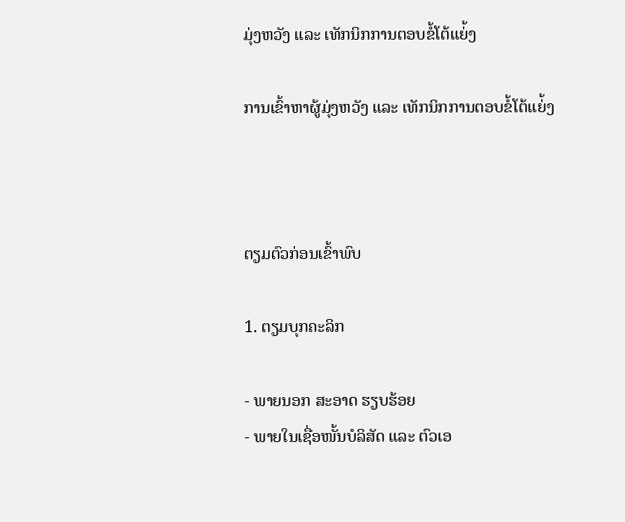ມຸ່ງຫວັງ ແລະ ເທັກນິກການຕອບຂໍ້ໂຕ້ແຍ່້ງ

ການເຂົ້າຫາຜູ້ມຸ່ງຫວັງ ແລະ ເທັກນິກການຕອບຂໍ້ໂຕ້ແຍ່້ງ



ຕຽມຕົວກ່ອນເຂົ້າພົບ

1. ຕຽມບຸກຄະລິກ

- ພາຍນອກ ສະອາດ ຮຽບຮ້ອຍ
- ພາຍໃນເຊື່ອໜັ້ນບໍລິສັດ ແລະ ຕົວເອ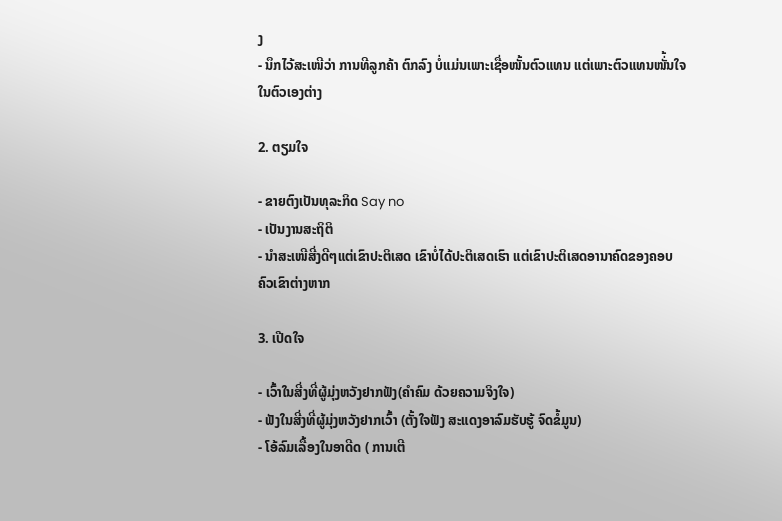ງ
- ນຶກໄວ້ສະເໜີວ່າ ການທີລູກຄ້າ ຕົກລົງ ບໍ່ແມ່ນເພາະເຊື່ອໜັ້ນຕົວແທນ ແຕ່ເພາະຕົວແທນໜັ່້ນໃຈໃນຕົວເອງຕ່າງ

2. ຕຽມໃຈ

- ຂາຍຕົງເປັນທຸລະກິດ Say no
- ເປັນງານສະຖິຕິ
- ນຳສະເໜີສີ່ງດີໆແຕ່ເຂົາປະຕິເສດ ເຂົາບໍ່ໄດ້ປະຕິເສດເຮົາ ແຕ່ເຂົາປະຕິເສດອານາຄົດຂອງຄອບຄົວເຂົາຕ່າງຫາກ

3. ເປີດໃຈ

- ເວົ້າໃນສີ່ງທີ່ຜູ້ມຸ່ງຫວັງຢາກຟັງ(ຄຳຄົມ ດ້ວຍຄວາມຈິງໃຈ)
- ຟັງໃນສີ່ງທີ່ຜູ້ມຸ່ງຫວັງຢາກເວົ້າ (ຕັ້ງໃຈຟັງ ສະແດງອາລົມຮັບຮູ້ ຈົດຂໍ້ມູນ)
- ໂອ້ລົມເລື້ອງໃນອາດີດ ( ການເຕີ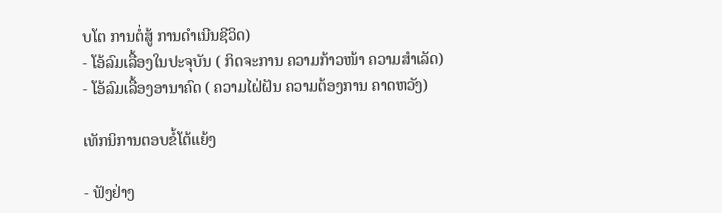ບໂຕ ການຕໍ່ສູ້ ການດຳເນີນຊີວິດ)
- ໂອ້ລົມເລື້ອງໃນປະຈຸບັນ ( ກິດຈະການ ຄວາມກ້າວໜ້າ ຄວາມສຳເລັດ)
- ໂອ້ລົມເລື້ອງອານາຄົດ ( ຄວາມໄຝ່ຝັນ ຄວາມຕ້ອງການ ຄາດຫວັງ)

ເທັກນິການຕອບຂໍ້ໂຕ້ແຍ້ງ

- ຟັງຢ່າງ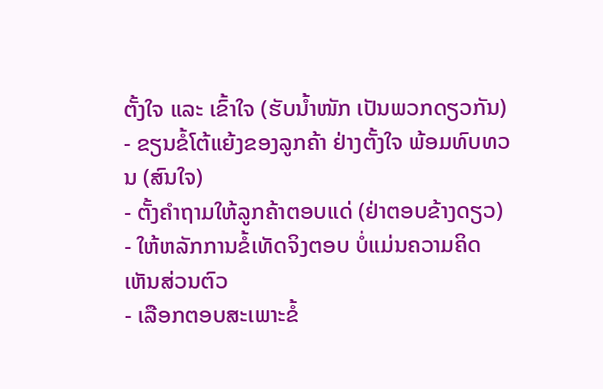ຕັ້ງໃຈ ແລະ ເຂົ້າໃຈ (ຮັບນໍ້າໜັກ ເປັນພວກດຽວກັນ)
- ຂຽນຂໍ້ໂຕ້ແຍ້ງຂອງລູກຄ້າ ຢ່າງຕັ້ງໃຈ ພ້ອມທົບທວນ (ສົນໃຈ)
- ຕັ້ງຄຳຖາມໃຫ້ລູກຄ້າຕອບແດ່ (ຢ່າຕອບຂ້າງດຽວ)
- ໃຫ້ຫລັກການຂໍ້ເທັດຈິງຕອບ ບໍ່ແມ່ນຄວາມຄິດເຫັນສ່ວນຕົວ
- ເລືອກຕອບສະເພາະຂໍ້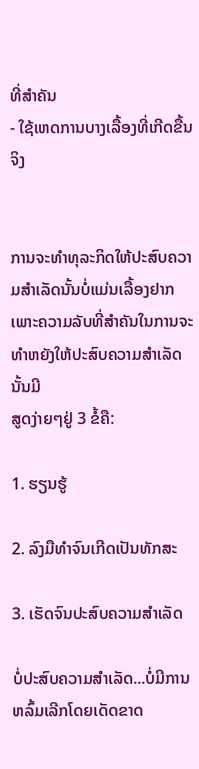ທີ່ສຳຄັນ
- ໃຊ້ເຫດການບາງເລື້ອງທີ່ເກີດຂື້ນຈິງ


ການຈະທຳທຸລະກິດໃຫ້ປະສົບຄວາມສຳເລັດນັ້ນບໍ່ແມ່ນເລື້ອງຢາກ ເພາະຄວາມລັບທີ່ສຳຄັນໃນການຈະທຳຫຍັງໃຫ້ປະສົບຄວາມສຳເລັດນັ້ນມີ
ສູດງ່າຍໆຢູ່ 3 ຂໍ້ຄື:

1. ຮຽນຮູ້

2. ລົງມືທຳຈົນເກີດເປັນທັກສະ

3. ເຮັດຈົນປະສົບຄວາມສຳເລັດ

ບໍ່ປະສົບຄວາມສຳເລັດ...ບໍ່ມີການຫລົ້ມເລີກໂດຍເດັດຂາດ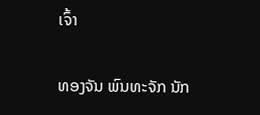ເຈົ້າ


ທອງຈັນ ພົນທະຈັກ ນັກ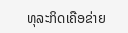ທຸລະກິດເຄືອຂ່າຍ